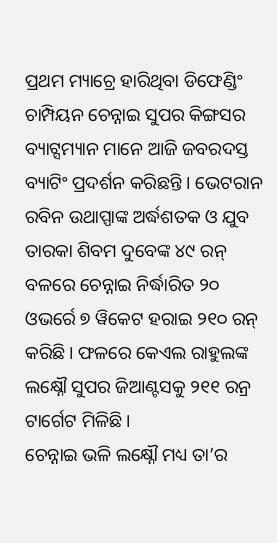ପ୍ରଥମ ମ୍ୟାଚ୍ରେ ହାରିଥିବା ଡିଫେଣ୍ଡିଂ ଚାମ୍ପିୟନ ଚେନ୍ନାଇ ସୁପର କିଙ୍ଗସର ବ୍ୟାଟ୍ସମ୍ୟାନ ମାନେ ଆଜି ଜବରଦସ୍ତ ବ୍ୟାଟିଂ ପ୍ରଦର୍ଶନ କରିଛନ୍ତି । ଭେଟରାନ ରବିନ ଉଥାପ୍ପାଙ୍କ ଅର୍ଦ୍ଧଶତକ ଓ ଯୁବ ତାରକା ଶିବମ ଦୁବେଙ୍କ ୪୯ ରନ୍ ବଳରେ ଚେନ୍ନାଇ ନିର୍ଦ୍ଧାରିତ ୨୦ ଓଭର୍ରେ ୭ ୱିକେଟ ହରାଇ ୨୧୦ ରନ୍ କରିଛି। ଫଳରେ କେଏଲ ରାହୁଲଙ୍କ ଲକ୍ଷ୍ନୌ ସୁପର ଜିଆଣ୍ଟସକୁ ୨୧୧ ରନ୍ର ଟାର୍ଗେଟ ମିଳିଛି।
ଚେନ୍ନାଇ ଭଳି ଲକ୍ଷ୍ନୌ ମଧ୍ୟ ତା’ର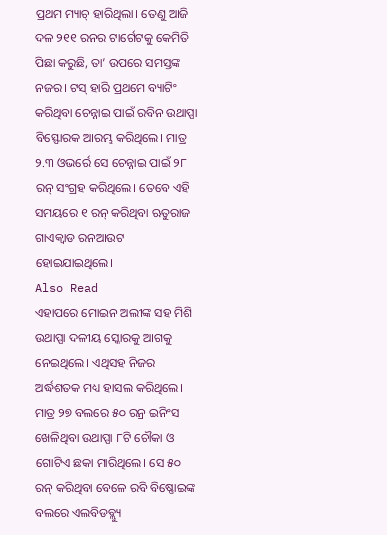ପ୍ରଥମ ମ୍ୟାଚ୍ ହାରିଥିଲା। ତେଣୁ ଆଜି ଦଳ ୨୧୧ ରନର ଟାର୍ଗେଟକୁ କେମିତି ପିଛା କରୁଛି, ତା’ ଉପରେ ସମସ୍ତଙ୍କ ନଜର। ଟସ୍ ହାରି ପ୍ରଥମେ ବ୍ୟାଟିଂ କରିଥିବା ଚେନ୍ନାଇ ପାଇଁ ରବିନ ଉଥାପ୍ପା ବିସ୍ଫୋରକ ଆରମ୍ଭ କରିଥିଲେ। ମାତ୍ର ୨.୩ ଓଭର୍ରେ ସେ ଚେନ୍ନାଇ ପାଇଁ ୨୮ ରନ୍ ସଂଗ୍ରହ କରିଥିଲେ। ତେବେ ଏହି ସମୟରେ ୧ ରନ୍ କରିଥିବା ଋତୁରାଜ ଗାଏକ୍ୱାଡ ରନଆଉଟ ହୋଇଯାଇଥିଲେ।
Also Read
ଏହାପରେ ମୋଇନ ଅଲୀଙ୍କ ସହ ମିଶି ଉଥାପ୍ପା ଦଳୀୟ ସ୍କୋରକୁ ଆଗକୁ ନେଇଥିଲେ। ଏଥିସହ ନିଜର ଅର୍ଦ୍ଧଶତକ ମଧ୍ୟ ହାସଲ କରିଥିଲେ। ମାତ୍ର ୨୭ ବଲରେ ୫୦ ରନ୍ର ଇନିଂସ ଖେଳିଥିବା ଉଥାପ୍ପା ୮ଟି ଚୌକା ଓ ଗୋଟିଏ ଛକା ମାରିଥିଲେ। ସେ ୫୦ ରନ୍ କରିଥିବା ବେଳେ ରବି ବିଷ୍ଣୋଇଙ୍କ ବଲରେ ଏଲବିଡବ୍ଲ୍ୟୁ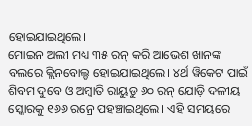ହୋଇଯାଇଥିଲେ।
ମୋଇନ ଅଲୀ ମଧ୍ୟ ୩୫ ରନ୍ କରି ଆଭେଶ ଖାନଙ୍କ ବଲରେ କ୍ଲିନବୋଲ୍ଡ ହୋଇଯାଇଥିଲେ। ୪ର୍ଥ ୱିକେଟ ପାଇଁ ଶିବମ ଦୁବେ ଓ ଅମ୍ବାତି ରାୟୁଡୁ ୬୦ ରନ୍ ଯୋଡ଼ି ଦଳୀୟ ସ୍କୋରକୁ ୧୬୬ ରନ୍ରେ ପହଞ୍ଚାଇଥିଲେ। ଏହି ସମୟରେ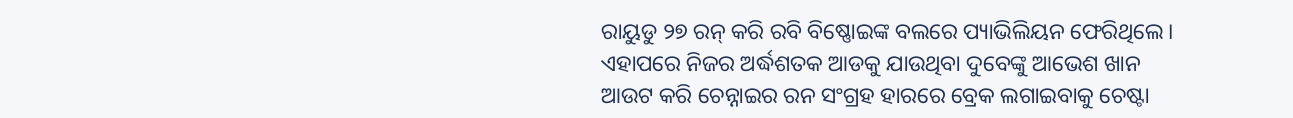ରାୟୁଡୁ ୨୭ ରନ୍ କରି ରବି ବିଷ୍ଣୋଇଙ୍କ ବଲରେ ପ୍ୟାଭିଲିୟନ ଫେରିଥିଲେ।
ଏହାପରେ ନିଜର ଅର୍ଦ୍ଧଶତକ ଆଡକୁ ଯାଉଥିବା ଦୁବେଙ୍କୁ ଆଭେଶ ଖାନ ଆଉଟ କରି ଚେନ୍ନାଇର ରନ ସଂଗ୍ରହ ହାରରେ ବ୍ରେକ ଲଗାଇବାକୁ ଚେଷ୍ଟା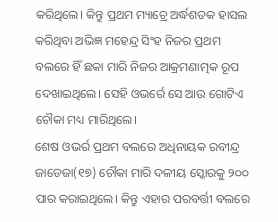କରିଥିଲେ। କିନ୍ତୁ ପ୍ରଥମ ମ୍ୟାଚ୍ରେ ଅର୍ଦ୍ଧଶତକ ହାସଲ କରିଥିବା ଅଭିଜ୍ଞ ମହେନ୍ଦ୍ର ସିଂହ ନିଜର ପ୍ରଥମ ବଲରେ ହିଁ ଛକା ମାରି ନିଜର ଆକ୍ରମଣାତ୍ମକ ରୂପ ଦେଖାଇଥିଲେ। ସେହି ଓଭର୍ରେ ସେ ଆଉ ଗୋଟିଏ ଚୌକା ମଧ୍ୟ ମାରିଥିଲେ।
ଶେଷ ଓଭର୍ର ପ୍ରଥମ ବଲରେ ଅଧିନାୟକ ରବୀନ୍ଦ୍ର ଜାଡେଜା(୧୭) ଚୌକା ମାରି ଦଳୀୟ ସ୍କୋରକୁ ୨୦୦ ପାର କରାଇଥିଲେ। କିନ୍ତୁ ଏହାର ପରବର୍ତ୍ତୀ ବଲରେ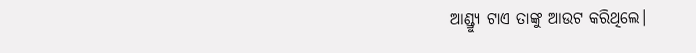ଆଣ୍ଡ୍ର୍ୟୁ ଟାଏ ତାଙ୍କୁ ଆଉଟ କରିଥିଲେ।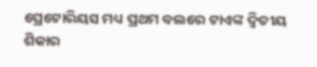ପ୍ରେଟୋରିୟସ ମଧ୍ୟ ପ୍ରଥମ ବଲରେ ଟାଏଙ୍କ ଦ୍ୱିତୀୟ ଶିକାର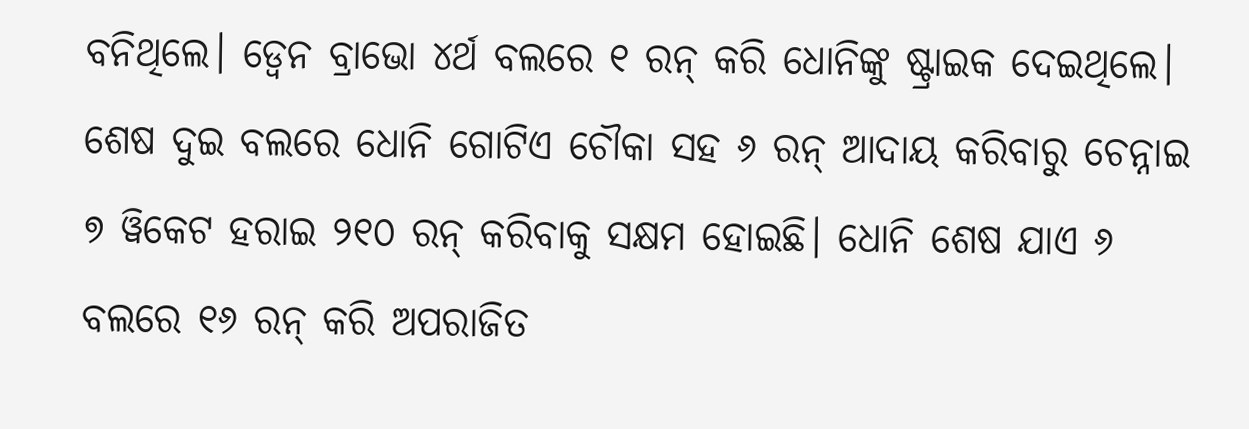ବନିଥିଲେ। ଡ୍ୱେନ ବ୍ରାଭୋ ୪ର୍ଥ ବଲରେ ୧ ରନ୍ କରି ଧୋନିଙ୍କୁ ଷ୍ଟ୍ରାଇକ ଦେଇଥିଲେ। ଶେଷ ଦୁଇ ବଲରେ ଧୋନି ଗୋଟିଏ ଚୌକା ସହ ୬ ରନ୍ ଆଦାୟ କରିବାରୁ ଚେନ୍ନାଇ ୭ ୱିକେଟ ହରାଇ ୨୧୦ ରନ୍ କରିବାକୁ ସକ୍ଷମ ହୋଇଛି। ଧୋନି ଶେଷ ଯାଏ ୬ ବଲରେ ୧୬ ରନ୍ କରି ଅପରାଜିତ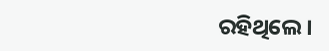ରହିଥିଲେ।